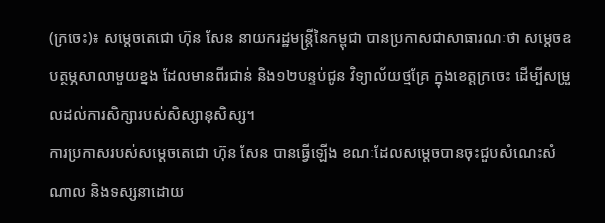(ក្រចេះ)៖ សម្តេចតេជោ ហ៊ុន សែន នាយករដ្ឋមន្រ្តីនៃកម្ពុជា បានប្រកាសជាសាធារណៈថា សម្តេចឧបត្ថម្ភសាលាមួយខ្នង ដែលមានពីរជាន់ និង១២បន្ទប់ជូន វិទ្យាល័យថ្មគ្រែ ក្នុងខេត្តក្រចេះ ដើម្បីសម្រួលដល់ការសិក្សារបស់សិស្សានុសិស្ស។
ការប្រកាសរបស់សម្តេចតេជោ ហ៊ុន សែន បានធ្វើឡើង ខណៈដែលសម្តេចបានចុះជួបសំណេះសំណាល និងទស្សនាដោយ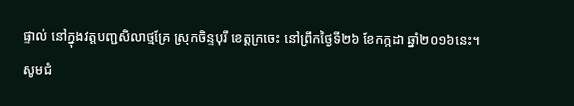ផ្ទាល់ នៅក្នុងវត្តបញ្ជសិលាថ្មគ្រែ ស្រុកចិន្ទបុរី ខេត្តក្រចេះ នៅព្រឹកថ្ងៃទី២៦ ខែកក្កដា ឆ្នាំ២០១៦នេះ។
សូមជំ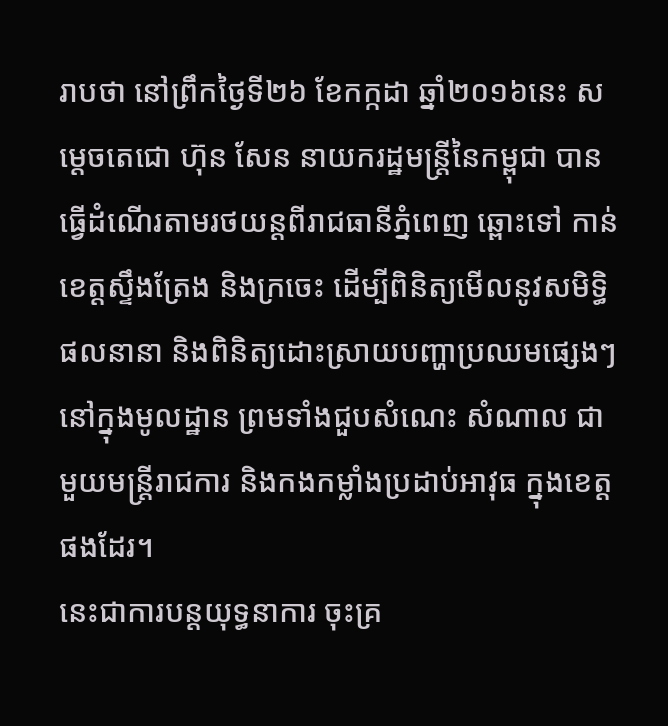រាបថា នៅព្រឹកថ្ងៃទី២៦ ខែកក្កដា ឆ្នាំ២០១៦នេះ សម្តេចតេជោ ហ៊ុន សែន នាយករដ្ឋមន្ត្រីនៃកម្ពុជា បានធ្វើដំណើរតាមរថយន្តពីរាជធានីភ្នំពេញ ឆ្ពោះទៅ កាន់ខេត្តស្ទឹងត្រែង និងក្រចេះ ដើម្បីពិនិត្យមើលនូវសមិទ្ធិផលនានា និងពិនិត្យដោះស្រាយបញ្ហាប្រឈមផ្សេងៗ នៅក្នុងមូលដ្ឋាន ព្រមទាំងជួបសំណេះ សំណាល ជាមួយមន្ត្រីរាជការ និងកងកម្លាំងប្រដាប់អាវុធ ក្នុងខេត្តផងដែរ។
នេះជាការបន្តយុទ្ធនាការ ចុះគ្រ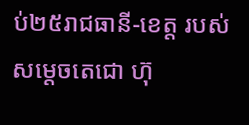ប់២៥រាជធានី-ខេត្ត របស់សម្តេចតេជោ ហ៊ុ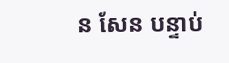ន សែន បន្ទាប់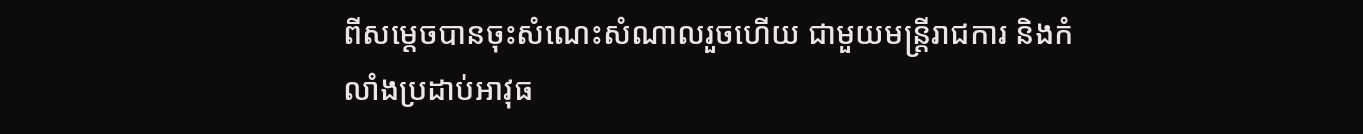ពីសម្តេចបានចុះសំណេះសំណាលរួចហើយ ជាមួយមន្ត្រីរាជការ និងកំលាំងប្រដាប់អាវុធ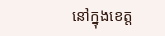នៅក្នុងខេត្ត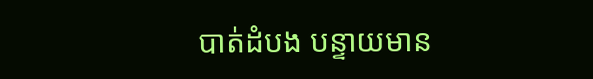បាត់ដំបង បន្ទាយមាន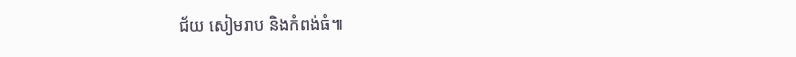ជ័យ សៀមរាប និងកំពង់ធំ៕